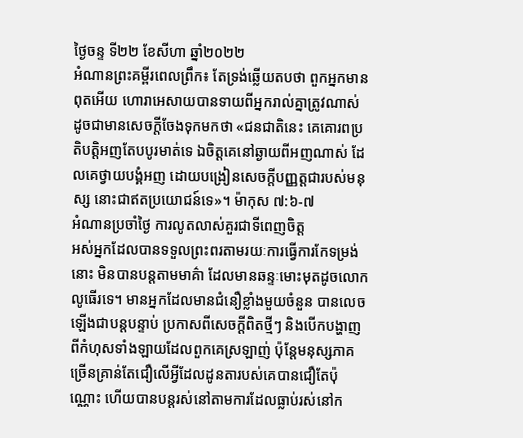ថ្ងៃចន្ទ ទី២២ ខែសីហា ឆ្នាំ២០២២
អំណានព្រះគម្ពីរពេលព្រឹក៖ តែទ្រង់ឆ្លើយតបថា ពួកអ្នកមានពុតអើយ ហោរាអេសាយបានទាយពីអ្នករាល់គ្នាត្រូវណាស់ ដូចជាមានសេចក្តីចែងទុកមកថា «ជនជាតិនេះ គេគោរពប្រតិបត្តិអញតែបបូរមាត់ទេ ឯចិត្តគេនៅឆ្ងាយពីអញណាស់ ដែលគេថ្វាយបង្គំអញ ដោយបង្រៀនសេចក្តីបញ្ញត្តជារបស់មនុស្ស នោះជាឥតប្រយោជន៍ទេ»។ ម៉ាកុស ៧:៦-៧
អំណានប្រចាំថ្ងៃ ការលូតលាស់គួរជាទីពេញចិត្ត
អស់អ្នកដែលបានទទួលព្រះពរតាមរយៈការធ្វើការកែទម្រង់នោះ មិនបានបន្តតាមមាគ៌ា ដែលមានឆន្ទៈមោះមុតដូចលោកលូធើរទេ។ មានអ្នកដែលមានជំនឿខ្លាំងមួយចំនួន បានលេចឡើងជាបន្តបន្ទាប់ ប្រកាសពីសេចក្តីពិតថ្មីៗ និងបើកបង្ហាញពីកំហុសទាំងឡាយដែលពួកគេស្រឡាញ់ ប៉ុន្តែមនុស្សភាគច្រើនគ្រាន់តែជឿលើអ្វីដែលដូនតារបស់គេបានជឿតែប៉ុណ្ណោះ ហើយបានបន្តរស់នៅតាមការដែលធ្លាប់រស់នៅក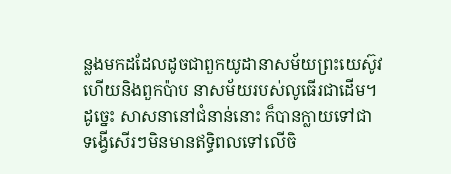ន្លងមកដដែលដូចជាពួកយូដានាសម័យព្រះយេស៊ូវ ហើយនិងពួកប៉ាប នាសម័យរបស់លូធើរជាដើម។ ដូច្នេះ សាសនានៅជំនាន់នោះ ក៏បានក្លាយទៅជា ទង្វើសើរៗមិនមានឥទ្ធិពលទៅលើចិ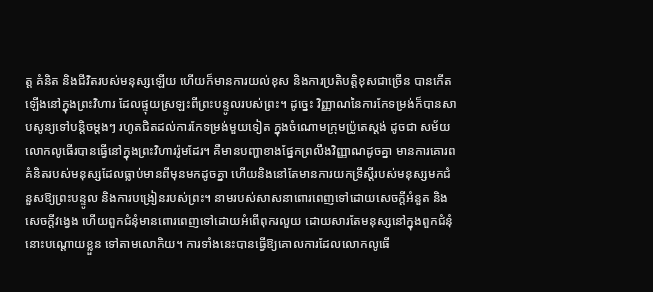ត្ត គំនិត និងជីវិតរបស់មនុស្សឡើយ ហើយក៏មានការយល់ខុស និងការប្រតិបត្តិខុសជាច្រើន បានកើតឡើងនៅក្នុងព្រះវិហារ ដែលផ្ទុយស្រឡះពីព្រះបន្ទូលរបស់ព្រះ។ ដូច្នេះ វិញ្ញាណនៃការកែទម្រង់ក៏បានសាបសូន្យទៅបន្តិចម្តងៗ រហូតជិតដល់ការកែទម្រង់មួយទៀត ក្នុងចំណោមក្រុមប៉្រូតេស្តង់ ដូចជា សម័យលោកលូធើរបានធ្វើនៅក្នុងព្រះវិហាររ៉ូមដែរ។ គឺមានបញ្ហាខាងផ្នែកព្រលឹងវិញ្ញាណដូចគ្នា មានការគោរពគំនិតរបស់មនុស្សដែលធ្លាប់មានពីមុនមកដូចគ្នា ហើយនិងនៅតែមានការយកទ្រឹស្តីរបស់មនុស្សមកជំនួសឱ្យព្រះបន្ទូល និងការបង្រៀនរបស់ព្រះ។ នាមរបស់សាសនាពោរពេញទៅដោយសេចក្តីអំនួត និងសេចក្តីវង្វេង ហើយពួកជំនុំមានពោរពេញទៅដោយអំពើពុករលួយ ដោយសារតែមនុស្សនៅក្នុងពួកជំនុំនោះបណ្តោយខ្លួន ទៅតាមលោកិយ។ ការទាំងនេះបានធ្វើឱ្យគោលការដែលលោកលូធើ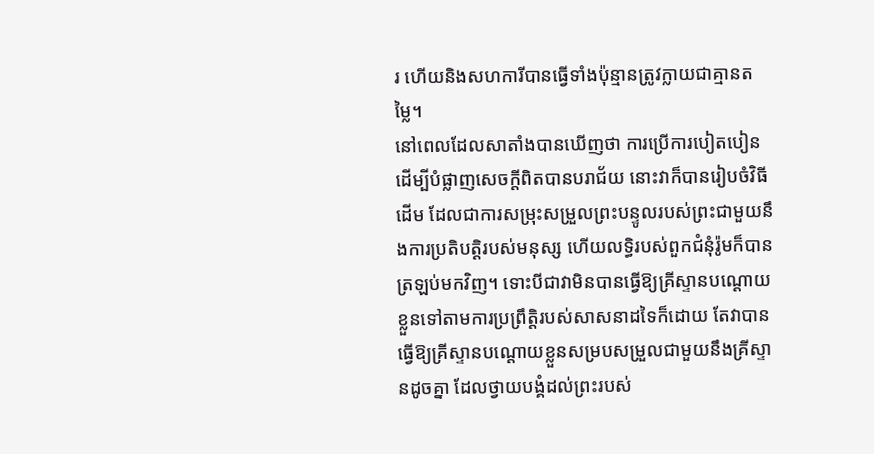រ ហើយនិងសហការីបានធ្វើទាំងប៉ុន្មានត្រូវក្លាយជាគ្មានតម្លៃ។
នៅពេលដែលសាតាំងបានឃើញថា ការប្រើការបៀតបៀនដើម្បីបំផ្លាញសេចក្តីពិតបានបរាជ័យ នោះវាក៏បានរៀបចំវិធីដើម ដែលជាការសម្រុះសម្រួលព្រះបន្ទូលរបស់ព្រះជាមួយនឹងការប្រតិបត្តិរបស់មនុស្ស ហើយលទ្ធិរបស់ពួកជំនុំរ៉ូមក៏បានត្រឡប់មកវិញ។ ទោះបីជាវាមិនបានធ្វើឱ្យគ្រីស្ទានបណ្តោយខ្លួនទៅតាមការប្រព្រឹត្តិរបស់សាសនាដទៃក៏ដោយ តែវាបានធ្វើឱ្យគ្រីស្ទានបណ្តោយខ្លួនសម្របសម្រួលជាមួយនឹងគ្រីស្ទានដូចគ្នា ដែលថ្វាយបង្គំដល់ព្រះរបស់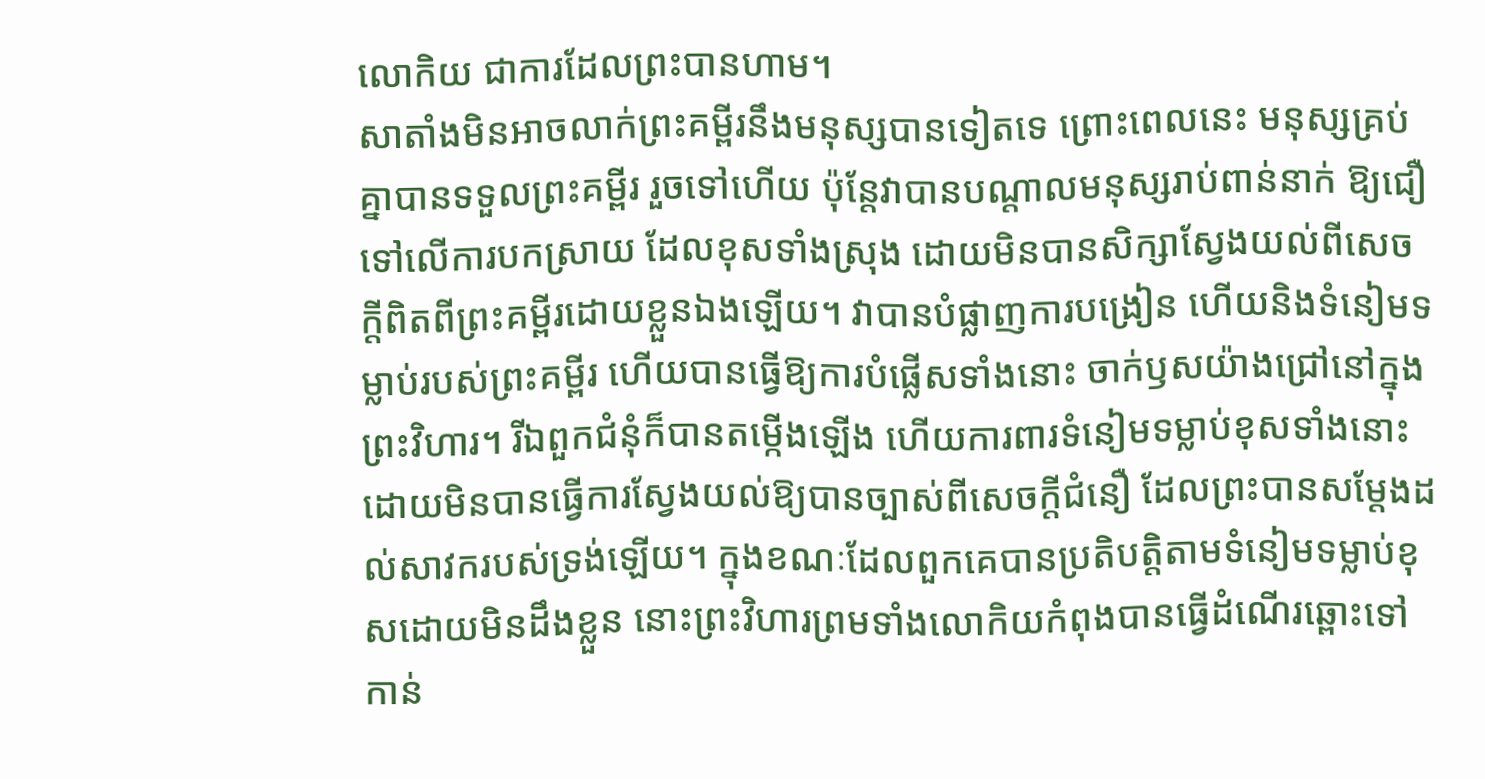លោកិយ ជាការដែលព្រះបានហាម។
សាតាំងមិនអាចលាក់ព្រះគម្ពីរនឹងមនុស្សបានទៀតទេ ព្រោះពេលនេះ មនុស្សគ្រប់គ្នាបានទទួលព្រះគម្ពីរ រួចទៅហើយ ប៉ុន្តែវាបានបណ្តាលមនុស្សរាប់ពាន់នាក់ ឱ្យជឿទៅលើការបកស្រាយ ដែលខុសទាំងស្រុង ដោយមិនបានសិក្សាស្វែងយល់ពីសេចក្តីពិតពីព្រះគម្ពីរដោយខ្លួនឯងឡើយ។ វាបានបំផ្លាញការបង្រៀន ហើយនិងទំនៀមទម្លាប់របស់ព្រះគម្ពីរ ហើយបានធ្វើឱ្យការបំផ្លើសទាំងនោះ ចាក់ឫសយ៉ាងជ្រៅនៅក្នុងព្រះវិហារ។ រីឯពួកជំនុំក៏បានតម្កើងឡើង ហើយការពារទំនៀមទម្លាប់ខុសទាំងនោះ ដោយមិនបានធ្វើការស្វែងយល់ឱ្យបានច្បាស់ពីសេចក្តីជំនឿ ដែលព្រះបានសម្តែងដល់សាវករបស់ទ្រង់ឡើយ។ ក្នុងខណៈដែលពួកគេបានប្រតិបត្តិតាមទំនៀមទម្លាប់ខុសដោយមិនដឹងខ្លួន នោះព្រះវិហារព្រមទាំងលោកិយកំពុងបានធ្វើដំណើរឆ្ពោះទៅកាន់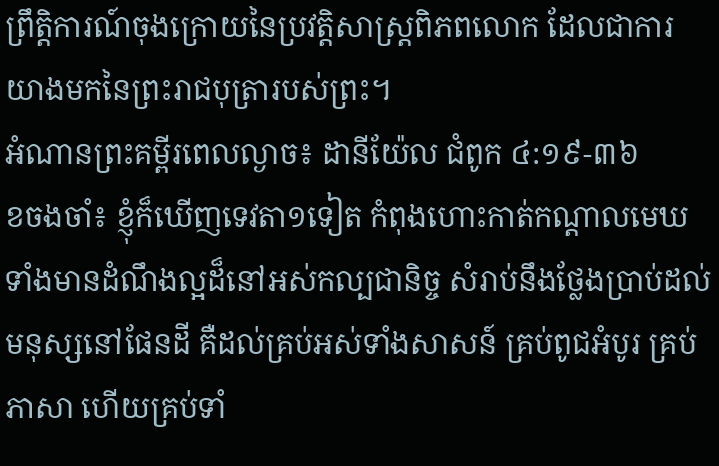ព្រឹត្តិការណ៍ចុងក្រោយនៃប្រវត្តិសាស្ត្រពិភពលោក ដែលជាការយាងមកនៃព្រះរាជបុត្រារបស់ព្រះ។
អំណានព្រះគម្ពីរពេលល្ងាច៖ ដានីយ៉ែល ជំពូក ៤:១៩-៣៦
ខចងចាំ៖ ខ្ញុំក៏ឃើញទេវតា១ទៀត កំពុងហោះកាត់កណ្តាលមេឃ ទាំងមានដំណឹងល្អដ៏នៅអស់កល្បជានិច្ច សំរាប់នឹងថ្លែងប្រាប់ដល់មនុស្សនៅផែនដី គឺដល់គ្រប់អស់ទាំងសាសន៍ គ្រប់ពូជអំបូរ គ្រប់ភាសា ហើយគ្រប់ទាំ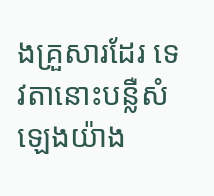ងគ្រួសារដែរ ទេវតានោះបន្លឺសំឡេងយ៉ាង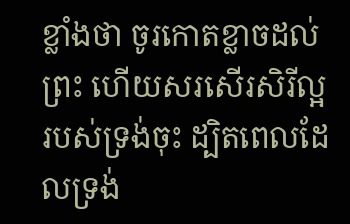ខ្លាំងថា ចូរកោតខ្លាចដល់ព្រះ ហើយសរសើរសិរីល្អរបស់ទ្រង់ចុះ ដ្បិតពេលដែលទ្រង់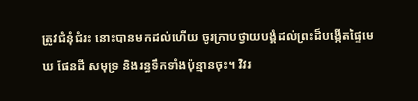ត្រូវជំនុំជំរះ នោះបានមកដល់ហើយ ចូរក្រាបថ្វាយបង្គំដល់ព្រះដ៏បង្កើតផ្ទៃមេឃ ផែនដី សមុទ្រ និងរន្ធទឹកទាំងប៉ុន្មានចុះ។ វិវរ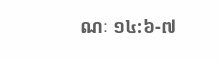ណៈ ១៤:៦-៧